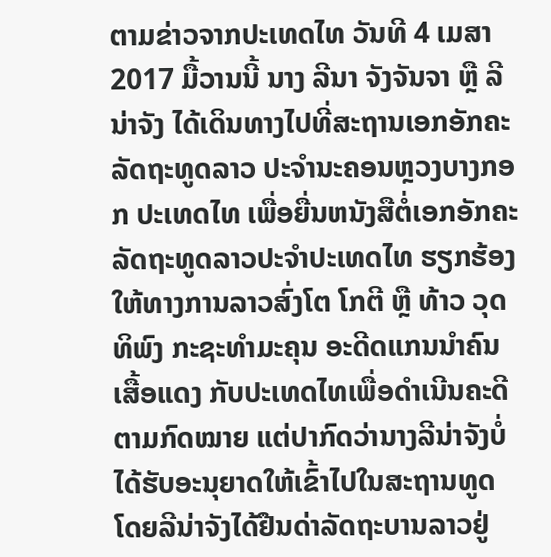ຕາມຂ່າວຈາກປະເທດໄທ ວັນທີ 4 ເມສາ 2017 ມື້ວານນີ້ ນາງ ລີນາ ຈັງຈັນຈາ ຫຼື ລີນ່າຈັງ ໄດ້ເດິນທາງໄປທີ່ສະຖານເອກອັກຄະລັດຖະທູດລາວ ປະຈຳນະຄອນຫຼວງບາງກອກ ປະເທດໄທ ເພື່ອຍື່ນຫນັງສືຕໍ່ເອກອັກຄະລັດຖະທູດລາວປະຈຳປະເທດໄທ ຮຽກຮ້ອງໃຫ້ທາງການລາວສົ່ງໂຕ ໂກຕີ ຫຼື ທ້າວ ວຸດທິພົງ ກະຊະທຳມະຄຸນ ອະດີດແກນນຳຄົນເສື້ອແດງ ກັບປະເທດໄທເພື່ອດຳເນີນຄະດີຕາມກົດໝາຍ ແຕ່ປາກົດວ່ານາງລີນ່າຈັງບໍ່ໄດ້ຮັບອະນຸຍາດໃຫ້ເຂົ້າໄປໃນສະຖານທູດ ໂດຍລີນ່າຈັງໄດ້ຢືນດ່າລັດຖະບານລາວຢູ່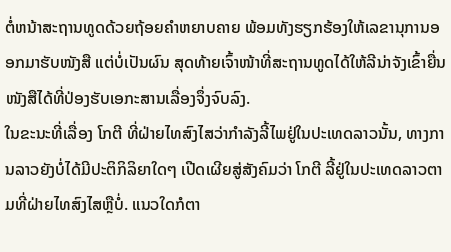ຕໍ່ຫນ້າສະຖານທູດດ້ວຍຖ້ອຍຄຳຫຍາບຄາຍ ພ້ອມທັງຮຽກຮ້ອງໃຫ້ເລຂານຸການອອກມາຮັບໜັງສື ແຕ່ບໍ່ເປັນຜົນ ສຸດທ້າຍເຈົ້າໜ້າທີ່ສະຖານທູດໄດ້ໃຫ້ລີນ່າຈັງເຂົ້າຍື່ນໜັງສືໄດ້ທີ່ປ່ອງຮັບເອກະສານເລື່ອງຈຶ່ງຈົບລົງ.
ໃນຂະນະທີ່ເລື່ອງ ໂກຕີ ທີ່ຝ່າຍໄທສົງໄສວ່າກຳລັງລີ້ໄພຢູ່ໃນປະເທດລາວນັ້ນ, ທາງການລາວຍັງບໍ່ໄດ້ມີປະຕິກິລິຍາໃດໆ ເປີດເຜີຍສູ່ສັງຄົມວ່າ ໂກຕີ ລີ້ຢູ່ໃນປະເທດລາວຕາມທີ່ຝ່າຍໄທສົງໄສຫຼືບໍ່. ແນວໃດກໍຕາ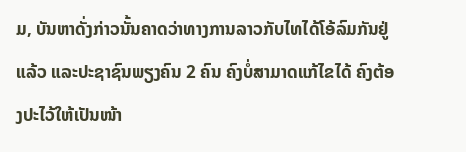ມ, ບັນຫາດັ່ງກ່າວນັ້ນຄາດວ່າທາງການລາວກັບໄທໄດ້ໂອ້ລົມກັນຢູ່ແລ້ວ ແລະປະຊາຊົນພຽງຄົນ 2 ຄົນ ຄົງບໍ່ສາມາດແກ້ໄຂໄດ້ ຄົງຕ້ອງປະໄວ້ໃຫ້ເປັນໜ້າ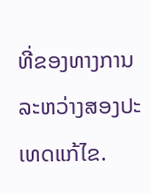ທີ່ຂອງທາງການລະຫວ່າງສອງປະເທດແກ້ໄຂ.